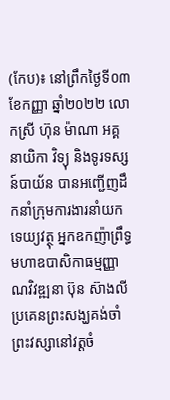(កែប)៖ នៅព្រឹកថ្ងៃទី០៣ ខែកញ្ញា ឆ្នាំ២០២២ លោកស្រី ហ៊ុន ម៉ាណា អគ្គនាយិកា វិទ្យុ និងទូរទស្សន៍បាយ័ន បានអញ្ជើញដឹកនាំក្រុមការងារនាំយកទេយ្យវត្ថុ អ្នកឧកញ៉ាព្រឹទ្ធមហាឧបាសិកាធម្មញ្ញាណវិវឌ្ឍនា ប៊ុន ស៊ាងលី ប្រគេនព្រះសង្ឃគង់ចាំព្រះវស្សានៅវត្តចំ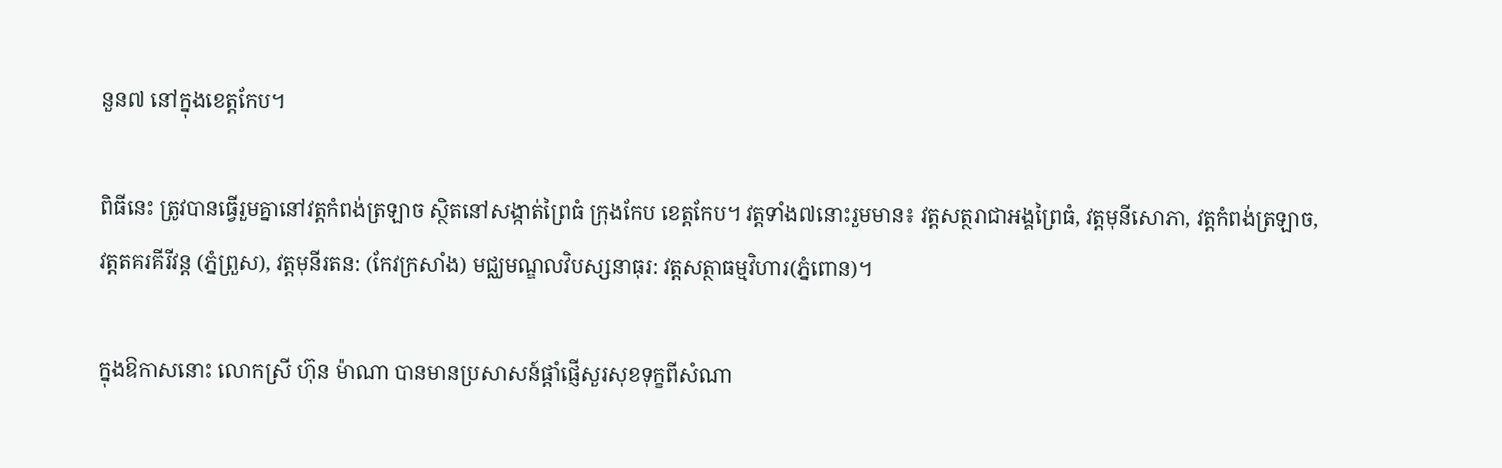នួន៧ នៅក្នុងខេត្តកែប។

ពិធីនេះ ត្រូវបានធ្វើរួមគ្នានៅវត្តកំពង់ត្រឡាច ស្ថិតនៅសង្កាត់ព្រៃធំ ក្រុងកែប ខេត្តកែប។ វត្តទាំង៧នោះរួមមាន៖ វត្តសត្ថរាជាអង្គព្រៃធំ, វត្តមុនីសោភា, វត្តកំពង់ត្រឡាច, វត្តតគរគីរីវន្ត (ភ្នំព្រួស), វត្តមុនីរតន: (កែវក្រសាំង) មជ្ឈមណ្ឌលវិបស្សនាធុរ: វត្តសត្ថាធម្មវិហារ(ភ្នំពោន)។

ក្នុងឱកាសនោះ លោកស្រី ហ៊ុន ម៉ាណា បានមានប្រសាសន៍ផ្តាំផ្ញើសួរសុខទុក្ខពីសំណា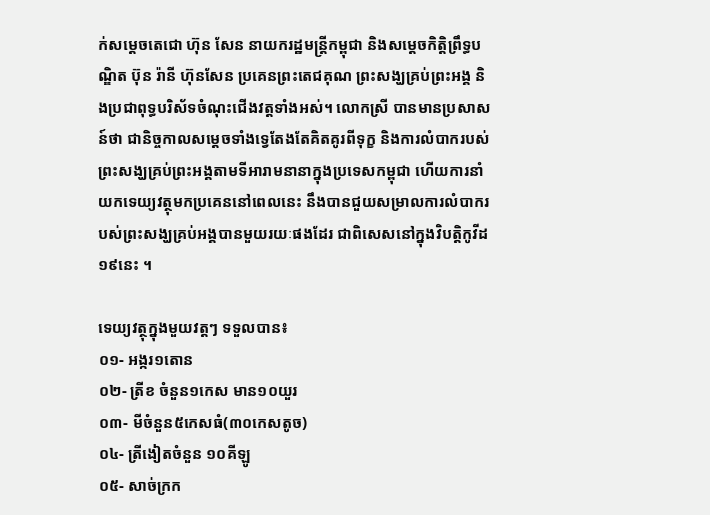ក់សម្តេចតេជោ ហ៊ុន សែន នាយករដ្ឋមន្ត្រីកម្ពុជា និងសម្តេចកិត្តិព្រឹទ្ធបណ្ឌិត ប៊ុន រ៉ានី ហ៊ុនសែន ប្រគេនព្រះតេជគុណ ព្រះសង្ឃគ្រប់ព្រះអង្គ និងប្រជាពុទ្ធបរិស័ទចំណុះជើងវត្តទាំងអស់។ លោកស្រី បានមានប្រសាសន៍ថា ជានិច្ចកាលសម្តេចទាំងទ្វេតែងតែគិតគូរពីទុក្ខ និងការលំបាករបស់ព្រះសង្ឃគ្រប់ព្រះអង្គតាមទីអារាមនានាក្នុងប្រទេសកម្ពុជា ហើយការនាំយកទេយ្យវត្ថុមកប្រគេននៅពេលនេះ នឹងបានជួយសម្រាលការលំបាករបស់ព្រះសង្ឃគ្រប់អង្គបានមួយរយៈផងដែរ ជាពិសេសនៅក្នុងវិបត្តិកូវីដ១៩នេះ ។

ទេយ្យវត្ថុក្នុងមួយវត្តៗ ទទួលបាន៖
០១- អង្ករ១តោន
០២- ត្រីខ ចំនួន១កេស មាន១០យួរ
០៣- មីចំនួន៥កេសធំ(៣០កេសតូច)
០៤- ត្រីងៀតចំនួន ១០គីឡូ
០៥- សាច់ក្រក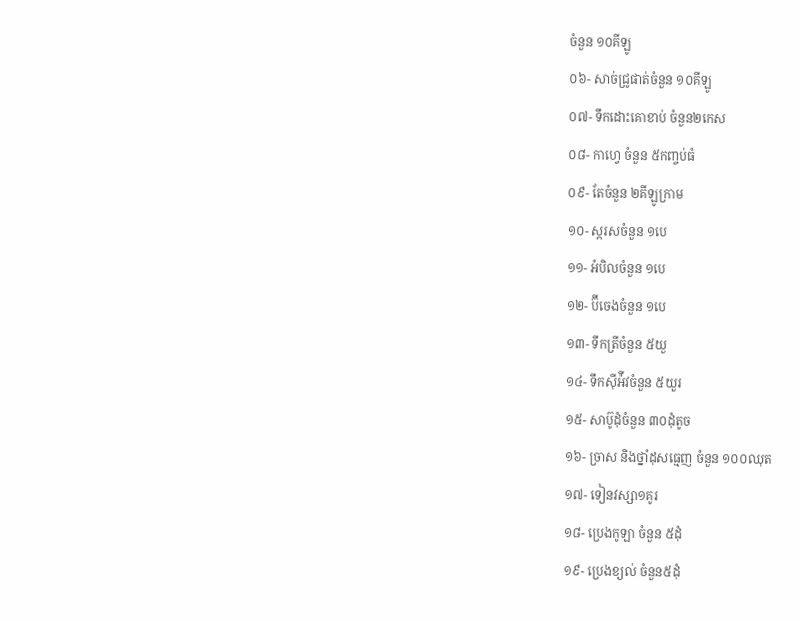ចំនួន ១០គីឡូ
០៦- សាច់ជ្រូផាត់ចំនួន ១០គីឡូ
០៧- ទឹកដោះគោខាប់ ចំនួន២កេស
០៨- កាហ្វេ ចំនួន ៥កញ្ចប់ធំ
០៩- តែចំនួន ២គីឡូក្រាម
១០- ស្ករសចំនួន ១បេ
១១- អំបិលចំនួន ១បេ
១២- ប៊ីចេងចំនួន ១បេ
១៣- ទឹកត្រីចំនួន ៥យួ
១៤- ទឹកស៊ីអ៉ីវចំនួន ៥យួរ
១៥- សាប៊ូដុំចំនួន ៣០ដុំតូច
១៦- ច្រាស និងថ្នាំដុសធ្មេញ ចំនួន ១០០ឈុត
១៧- ទៀនវស្សា១គូរ
១៨- ប្រេងកូឡា ចំនួន ៥ដុំ
១៩- ប្រេងខ្យល់ ចំនួន៥ដុំ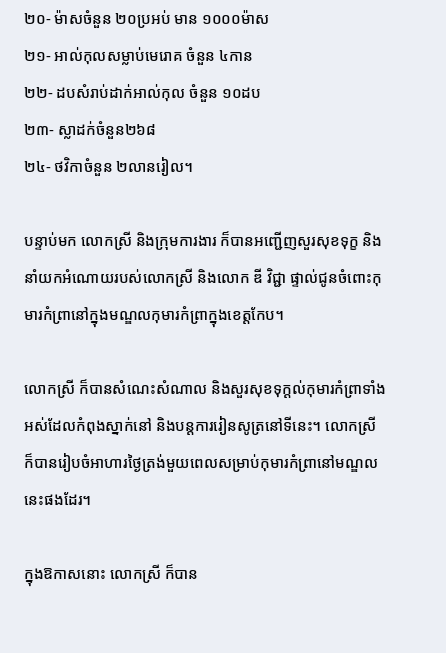២០- ម៉ាសចំនួន ២០ប្រអប់ មាន ១០០០ម៉ាស
២១- អាល់កុលសម្លាប់មេរោគ ចំនួន ៤កាន
២២- ដបសំរាប់ដាក់អាល់កុល ចំនួន ១០ដប
២៣- ស្លាដក់ចំនួន២៦៨
២៤- ថវិកាចំនួន ២លានរៀល។

បន្ទាប់មក លោកស្រី និងក្រុមការងារ ក៏បានអញ្ជើញសួរសុខទុក្ខ និងនាំយកអំណោយរបស់លោកស្រី និងលោក ឌី វិជ្ជា ផ្ទាល់ជូនចំពោះកុមារកំព្រានៅក្នុងមណ្ឌលកុមារកំព្រាក្នុងខេត្តកែប។

លោកស្រី ក៏បានសំណេះសំណាល និងសួរសុខទុក្ដល់កុមារកំព្រាទាំងអស់ដែលកំពុងស្នាក់នៅ និងបន្តការរៀនសូត្រនៅទីនេះ។ លោកស្រី ក៏បានរៀបចំអាហារថ្ងៃត្រង់មួយពេលសម្រាប់កុមារកំព្រានៅមណ្ឌលនេះផងដែរ។

ក្នុងឱកាសនោះ លោកស្រី ក៏បាន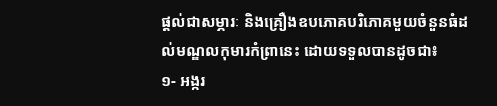ផ្តល់ជាសម្ភារៈ និងគ្រឿងឧបភោគបរិភោគមួយចំនួនធំដល់មណ្ឌលកុមារកំព្រានេះ ដោយទទួលបានដូចជា៖
១- អង្ករ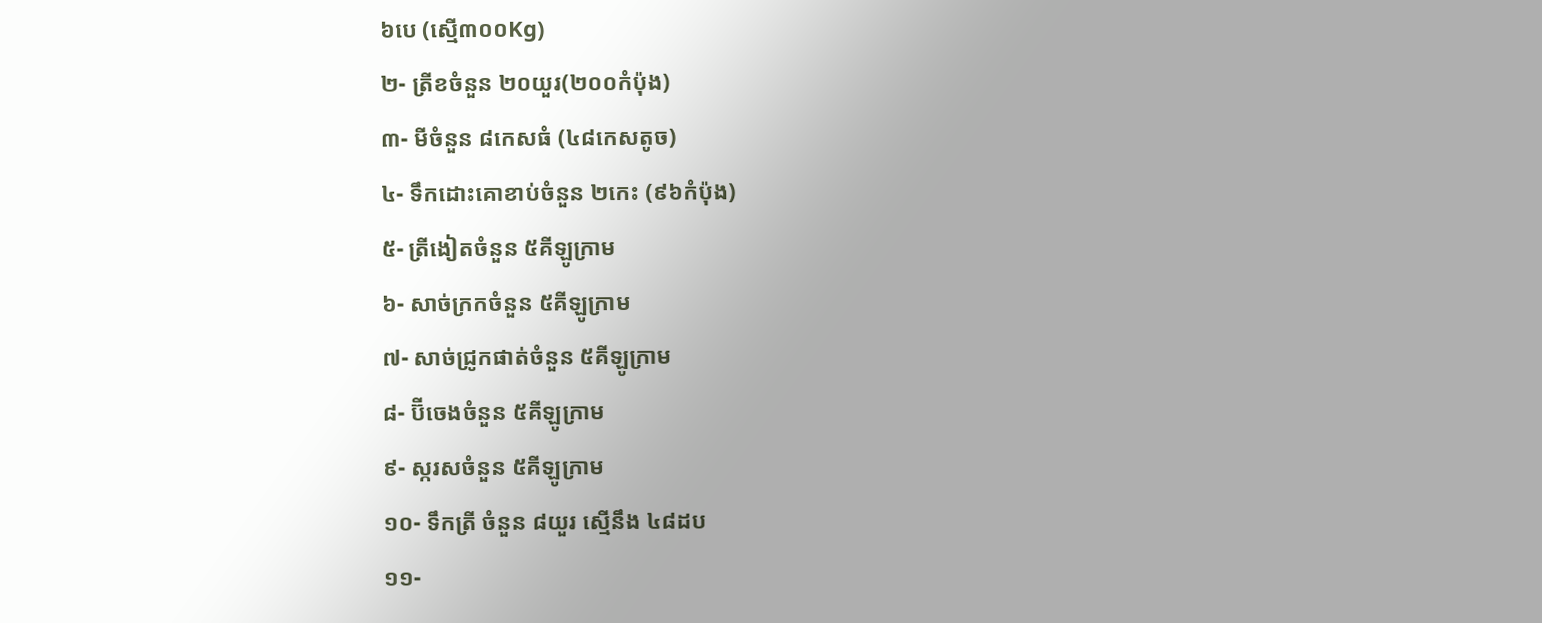៦បេ (ស្មើ៣០០Kg)
២- ត្រីខចំនួន ២០យួរ(២០០កំប៉ុង)
៣- មីចំនួន ៨កេសធំ (៤៨កេសតូច)
៤- ទឹកដោះគោខាប់ចំនួន ២កេះ (៩៦កំប៉ុង)
៥- ត្រីងៀតចំនួន ៥គីឡូក្រាម
៦- សាច់ក្រកចំនួន ៥គីឡូក្រាម
៧- សាច់ជ្រូកផាត់ចំនួន ៥គីឡូក្រាម
៨- ប៊ីចេងចំនួន ៥គីឡូក្រាម
៩- ស្ករសចំនួន ៥គីឡូក្រាម
១០- ទឹកត្រី ចំនួន ៨យួរ ស្មើនឹង ៤៨ដប
១១-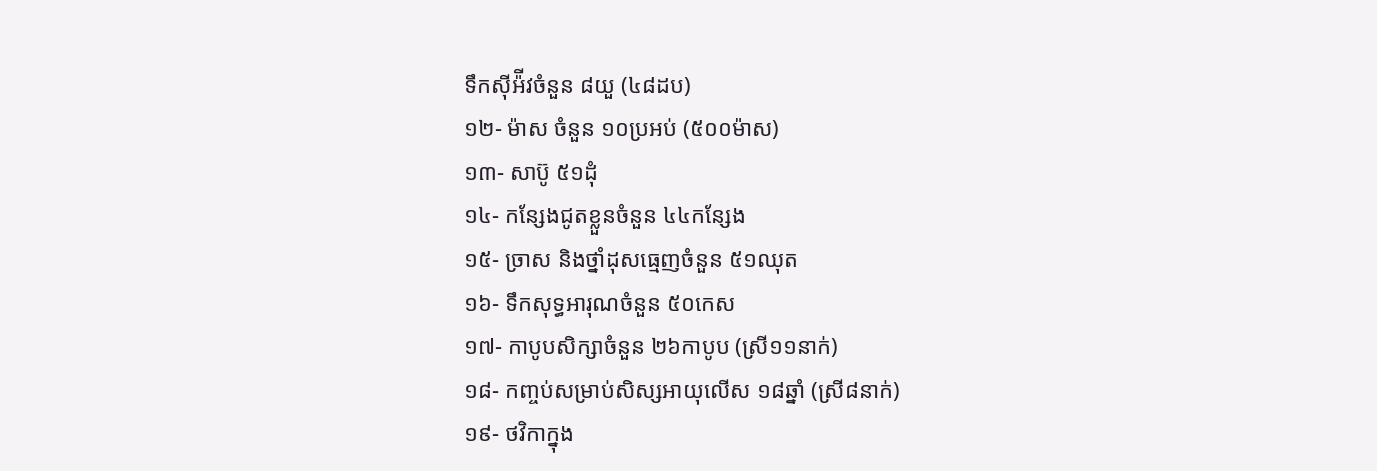ទឹកស៊ីអ៉ីវចំនួន ៨យួ (៤៨ដប)
១២- ម៉ាស ចំនួន ១០ប្រអប់ (៥០០ម៉ាស)
១៣- សាប៊ូ ៥១ដុំ
១៤- កន្សែងជូតខ្លួនចំនួន ៤៤កន្សែង
១៥- ច្រាស និងថ្នាំដុសធ្មេញចំនួន ៥១ឈុត
១៦- ទឹកសុទ្ធអារុណចំនួន ៥០កេស
១៧- កាបូបសិក្សាចំនួន ២៦កាបូប (ស្រី១១នាក់)
១៨- កញ្ចប់សម្រាប់សិស្សអាយុលើស ១៨ឆ្នាំ (ស្រី៨នាក់)
១៩- ថវិកាក្នុង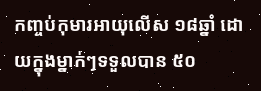កញ្ចប់កុមារអាយុលើស ១៨ឆ្នាំ ដោយក្នុងម្នាក់ៗទទួលបាន ៥០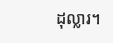ដុល្លារ។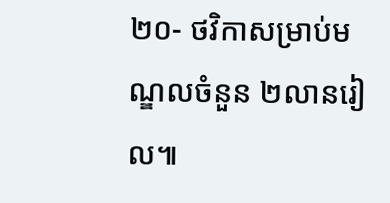២០- ថវិកាសម្រាប់មណ្ឌលចំនួន ២លានរៀល៕